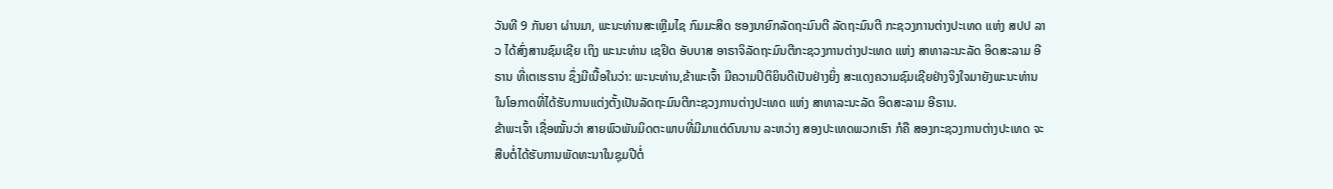ວັນທີ 9 ກັນຍາ ຜ່ານມາ, ພະນະທ່ານສະເຫຼີມໄຊ ກົມມະສິດ ຮອງນາຍົກລັດຖະມົນຕີ ລັດຖະມົນຕີ ກະຊວງການຕ່າງປະເທດ ແຫ່ງ ສປປ ລາວ ໄດ້ສົ່ງສານຊົມເຊີຍ ເຖິງ ພະນະທ່ານ ເຊຢິດ ອັບບາສ ອາຣາຈິລັດຖະມົນຕີກະຊວງການຕ່າງປະເທດ ແຫ່ງ ສາທາລະນະລັດ ອິດສະລາມ ອີຣານ ທີ່ເຕເຮຣານ ຊຶ່ງມີເນື້ອໃນວ່າ: ພະນະທ່ານ,ຂ້າພະເຈົ້າ ມີຄວາມປິຕິຍິນດີເປັນຢ່າງຍິ່ງ ສະແດງຄວາມຊົມເຊີຍຢ່າງຈິງໃຈມາຍັງພະນະທ່ານ ໃນໂອກາດທີ່ໄດ້ຮັບການແຕ່ງຕັ້ງເປັນລັດຖະມົນຕີກະຊວງການຕ່າງປະເທດ ແຫ່ງ ສາທາລະນະລັດ ອິດສະລາມ ອີຣານ.
ຂ້າພະເຈົ້າ ເຊື່ອໝັ້ນວ່າ ສາຍພົວພັນມິດຕະພາບທີ່ມີມາແຕ່ດົນນານ ລະຫວ່າງ ສອງປະເທດພວກເຮົາ ກໍຄື ສອງກະຊວງການຕ່າງປະເທດ ຈະສືບຕໍ່ໄດ້ຮັບການພັດທະນາໃນຊຸມປີຕໍ່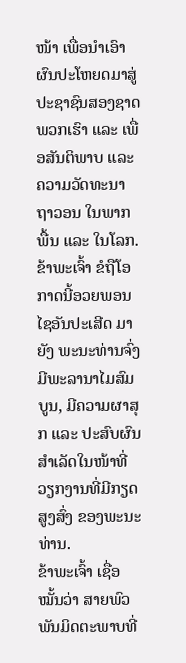ໜ້າ ເພື່ອນຳເອົາຜົນປະໂຫຍດມາສູ່ປະຊາຊົນສອງຊາດພວກເຮົາ ແລະ ເພື່ອສັນຕິພາບ ແລະ ຄວາມວັດທະນາຖາວອນ ໃນພາກພື້ນ ແລະ ໃນໂລກ.
ຂ້າພະເຈົ້າ ຂໍຖືໂອກາດນີ້ອວຍພອນໄຊອັນປະເສີດ ມາຍັງ ພະນະທ່ານຈົ່ງມີພະລານາໄມສົມບູນ, ມີຄວາມຜາສຸກ ແລະ ປະສົບຜົນສຳເລັດໃນໜ້າທີ່ວຽກງານທີ່ມີກຽດສູງສົ່ງ ຂອງພະນະທ່ານ.
ຂ້າພະເຈົ້າ ເຊື່ອໝັ້ນວ່າ ສາຍພົວພັນມິດຕະພາບທີ່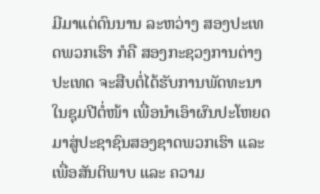ມີມາແຕ່ດົນນານ ລະຫວ່າງ ສອງປະເທດພວກເຮົາ ກໍຄື ສອງກະຊວງການຕ່າງປະເທດ ຈະສືບຕໍ່ໄດ້ຮັບການພັດທະນາໃນຊຸມປີຕໍ່ໜ້າ ເພື່ອນຳເອົາຜົນປະໂຫຍດມາສູ່ປະຊາຊົນສອງຊາດພວກເຮົາ ແລະ ເພື່ອສັນຕິພາບ ແລະ ຄວາມ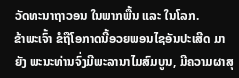ວັດທະນາຖາວອນ ໃນພາກພື້ນ ແລະ ໃນໂລກ.
ຂ້າພະເຈົ້າ ຂໍຖືໂອກາດນີ້ອວຍພອນໄຊອັນປະເສີດ ມາຍັງ ພະນະທ່ານຈົ່ງມີພະລານາໄມສົມບູນ, ມີຄວາມຜາສຸ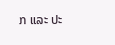ກ ແລະ ປະ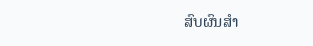ສົບຜົນສຳ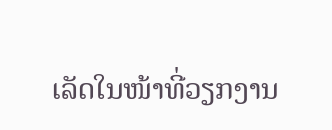ເລັດໃນໜ້າທີ່ວຽກງານ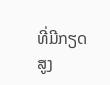ທີ່ມີກຽດສູງ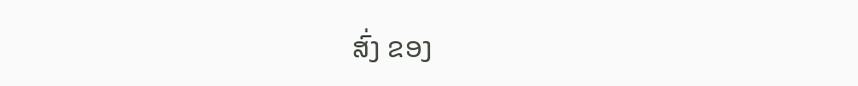ສົ່ງ ຂອງ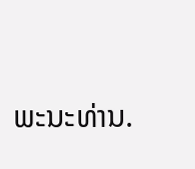ພະນະທ່ານ.